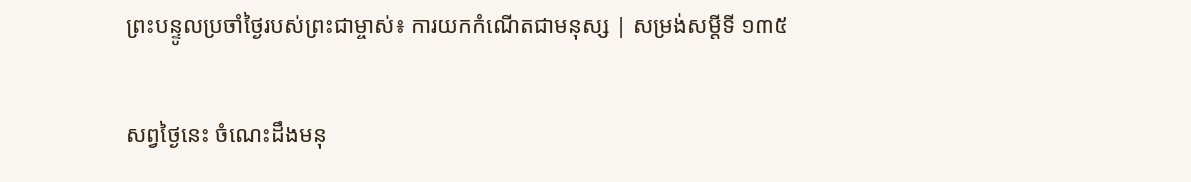ព្រះបន្ទូលប្រចាំថ្ងៃរបស់ព្រះជាម្ចាស់៖ ការយកកំណើតជាមនុស្ស | សម្រង់សម្ដីទី ១៣៥

សព្វថ្ងៃនេះ ចំណេះដឹងមនុ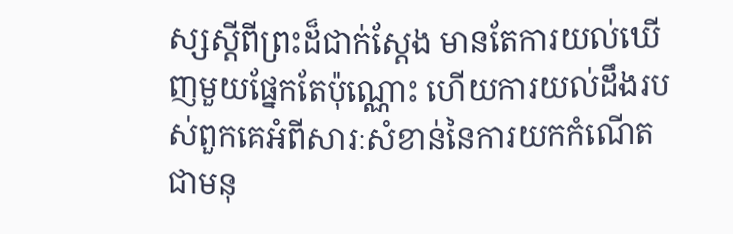ស្សស្ដីពីព្រះដ៏ជាក់ស្ដែង មានតែការយល់ឃើញមួយផ្នែកតែប៉ុណ្ណោះ ហើយការយល់ដឹងរបស់ពួកគេអំពីសារៈសំខាន់នៃការយកកំណើតជាមនុ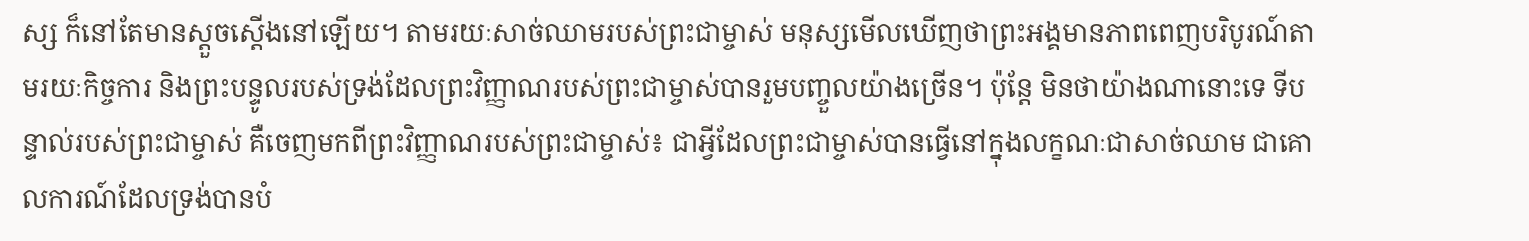ស្ស ក៏នៅតែមានស្ដួចស្ដើងនៅឡើយ។ តាមរយៈសាច់ឈាមរបស់ព្រះជាម្ចាស់ មនុស្សមើលឃើញថាព្រះអង្គមានភាពពេញបរិបូរណ៍តាមរយៈកិច្ចការ និងព្រះបន្ទូលរបស់ទ្រង់ដែលព្រះវិញ្ញាណរបស់ព្រះជាម្ចាស់បានរួមបញ្ចួលយ៉ាងច្រើន។ ប៉ុន្ដែ មិនថាយ៉ាងណានោះទេ ទីបន្ទាល់របស់ព្រះជាម្ចាស់ គឺចេញមកពីព្រះវិញ្ញាណរបស់ព្រះជាម្ចាស់៖ ជាអ្វីដែលព្រះជាម្ចាស់បានធ្វើនៅក្នុងលក្ខណៈជាសាច់ឈាម ជាគោលការណ៍ដែលទ្រង់បានបំ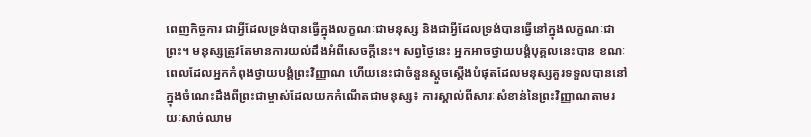ពេញកិច្ចការ ជាអ្វីដែលទ្រង់បានធ្វើក្នុងលក្ខណៈជាមនុស្ស និងជាអ្វីដែលទ្រង់បានធ្វើនៅក្នុងលក្ខណៈជាព្រះ។ មនុស្សត្រូវតែមានការយល់ដឹងអំពីសេចក្ដីនេះ។ សព្វថ្ងៃនេះ អ្នកអាចថ្វាយបង្គំបុគ្គលនេះបាន ខណៈពេលដែលអ្នកកំពុងថ្វាយបង្គំព្រះវិញ្ញាណ ហើយនេះជាចំនួនស្ដួចស្ដើងបំផុតដែលមនុស្សគួរទទួលបាននៅក្នុងចំណេះដឹងពីព្រះជាម្ចាស់ដែលយកកំណើតជាមនុស្ស៖ ការស្គាល់ពីសារៈសំខាន់នៃព្រះវិញ្ញាណតាមរយៈសាច់ឈាម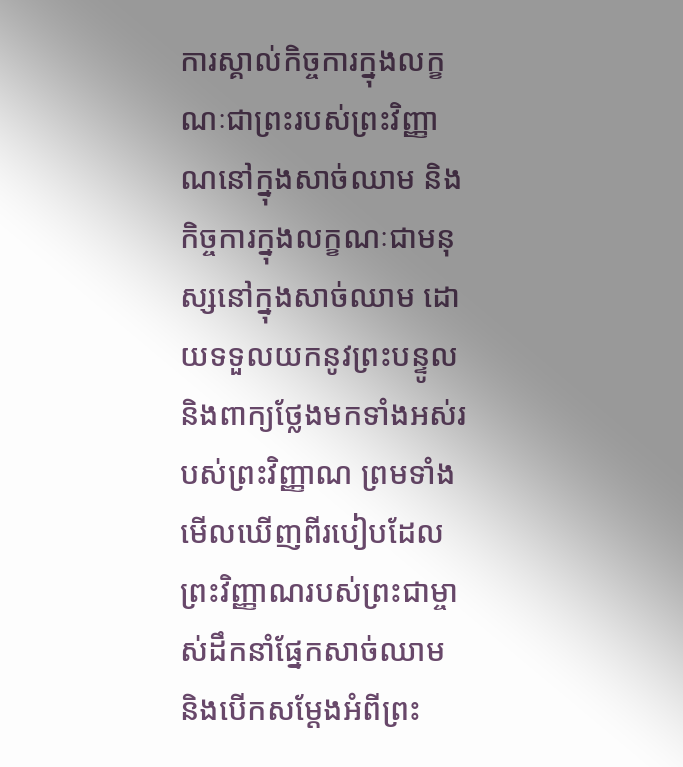ការស្គាល់កិច្ចការក្នុងលក្ខណៈជាព្រះរបស់ព្រះវិញ្ញាណនៅក្នុងសាច់ឈាម និងកិច្ចការក្នុងលក្ខណៈជាមនុស្សនៅក្នុងសាច់ឈាម ដោយទទួលយកនូវព្រះបន្ទូល និងពាក្យថ្លែងមកទាំងអស់របស់ព្រះវិញ្ញាណ ព្រមទាំងមើលឃើញពីរបៀបដែលព្រះវិញ្ញាណរបស់ព្រះជាម្ចាស់ដឹកនាំផ្នែកសាច់ឈាម និងបើកសម្ដែងអំពីព្រះ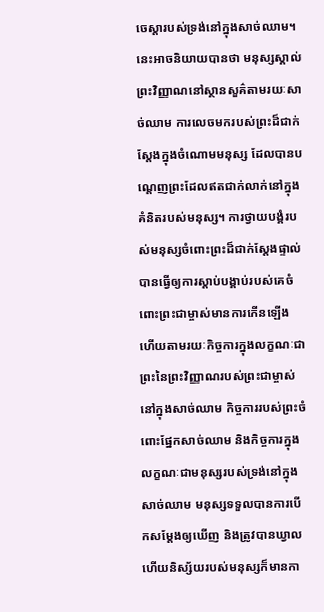ចេស្ដារបស់ទ្រង់នៅក្នុងសាច់ឈាម។ នេះអាចនិយាយបានថា មនុស្សស្គាល់ព្រះវិញ្ញាណនៅស្ថានសួគ៌តាមរយៈសាច់ឈាម ការលេចមករបស់ព្រះដ៏ជាក់ស្ដែងក្នុងចំណោមមនុស្ស ដែលបានបណ្ដេញព្រះដែលឥតជាក់លាក់នៅក្នុងគំនិតរបស់មនុស្ស។ ការថ្វាយបង្គំរបស់មនុស្សចំពោះព្រះដ៏ជាក់ស្ដែងផ្ទាល់ បានធ្វើឲ្យការស្ដាប់បង្គាប់របស់គេចំពោះព្រះជាម្ចាស់មានការកើនឡើង ហើយតាមរយៈកិច្ចការក្នុងលក្ខណៈជាព្រះនៃព្រះវិញ្ញាណរបស់ព្រះជាម្ចាស់នៅក្នុងសាច់ឈាម កិច្ចការរបស់ព្រះចំពោះផ្នែកសាច់ឈាម និងកិច្ចការក្នុងលក្ខណៈជាមនុស្សរបស់ទ្រង់នៅក្នុងសាច់ឈាម មនុស្សទទួលបានការបើកសម្ដែងឲ្យឃើញ និងត្រូវបានឃ្វាល ហើយនិស្ស័យរបស់មនុស្សក៏មានកា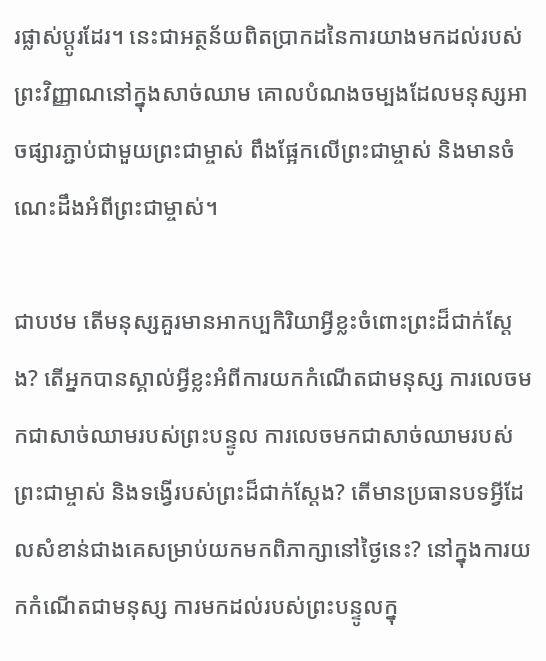រផ្លាស់ប្ដូរដែរ។ នេះជាអត្ថន័យពិតប្រាកដនៃការយាងមកដល់របស់ព្រះវិញ្ញាណនៅក្នុងសាច់ឈាម គោលបំណងចម្បងដែលមនុស្សអាចផ្សារភ្ជាប់ជាមួយព្រះជាម្ចាស់ ពឹងផ្អែកលើព្រះជាម្ចាស់ និងមានចំណេះដឹងអំពីព្រះជាម្ចាស់។

ជាបឋម តើមនុស្សគួរមានអាកប្បកិរិយាអ្វីខ្លះចំពោះព្រះដ៏ជាក់ស្ដែង? តើអ្នកបានស្គាល់អ្វីខ្លះអំពីការយកកំណើតជាមនុស្ស ការលេចមកជាសាច់ឈាមរបស់ព្រះបន្ទូល ការលេចមកជាសាច់ឈាមរបស់ព្រះជាម្ចាស់ និងទង្វើរបស់ព្រះដ៏ជាក់ស្ដែង? តើមានប្រធានបទអ្វីដែលសំខាន់ជាងគេសម្រាប់យកមកពិភាក្សានៅថ្ងៃនេះ? នៅក្នុងការយកកំណើតជាមនុស្ស ការមកដល់របស់ព្រះបន្ទូលក្នុ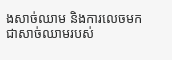ងសាច់ឈាម និងការលេចមកជាសាច់ឈាមរបស់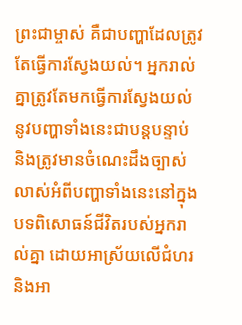ព្រះជាម្ចាស់ គឺជាបញ្ហាដែលត្រូវតែធ្វើការស្វែងយល់។ អ្នករាល់គ្នាត្រូវតែមកធ្វើការស្វែងយល់នូវបញ្ហាទាំងនេះជាបន្ដបន្ទាប់ និងត្រូវមានចំណេះដឹងច្បាស់លាស់អំពីបញ្ហាទាំងនេះនៅក្នុងបទពិសោធន៍ជីវិតរបស់អ្នករាល់គ្នា ដោយអាស្រ័យលើជំហរ និងអា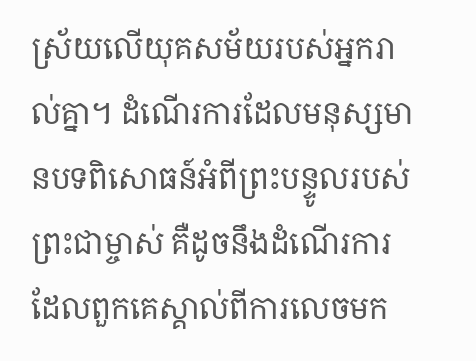ស្រ័យលើយុគសម័យរបស់អ្នករាល់គ្នា។ ដំណើរការដែលមនុស្សមានបទពិសោធន៍អំពីព្រះបន្ទូលរបស់ព្រះជាម្ចាស់ គឺដូចនឹងដំណើរការដែលពួកគេស្គាល់ពីការលេចមក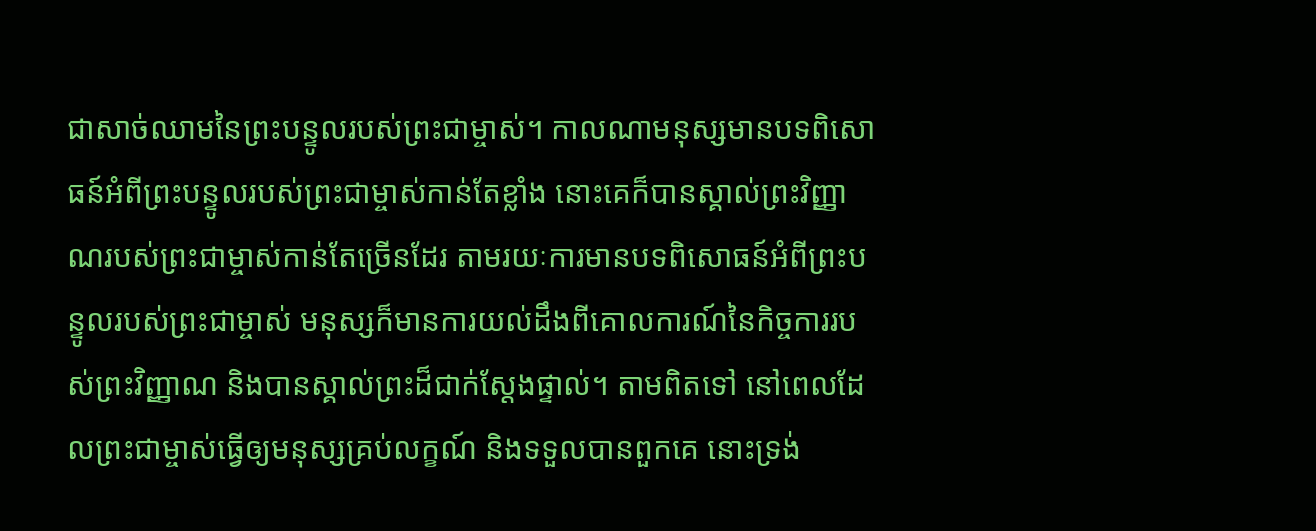ជាសាច់ឈាមនៃព្រះបន្ទូលរបស់ព្រះជាម្ចាស់។ កាលណាមនុស្សមានបទពិសោធន៍អំពីព្រះបន្ទូលរបស់ព្រះជាម្ចាស់កាន់តែខ្លាំង នោះគេក៏បានស្គាល់ព្រះវិញ្ញាណរបស់ព្រះជាម្ចាស់កាន់តែច្រើនដែរ តាមរយៈការមានបទពិសោធន៍អំពីព្រះបន្ទូលរបស់ព្រះជាម្ចាស់ មនុស្សក៏មានការយល់ដឹងពីគោលការណ៍នៃកិច្ចការរបស់ព្រះវិញ្ញាណ និងបានស្គាល់ព្រះដ៏ជាក់ស្ដែងផ្ទាល់។ តាមពិតទៅ នៅពេលដែលព្រះជាម្ចាស់ធ្វើឲ្យមនុស្សគ្រប់លក្ខណ៍ និងទទួលបានពួកគេ នោះទ្រង់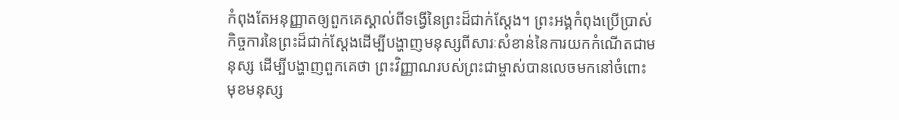កំពុងតែអនុញ្ញាតឲ្យពួកគេស្គាល់ពីទង្វើនៃព្រះដ៏ជាក់ស្ដែង។ ព្រះអង្គកំពុងប្រើប្រាស់កិច្ចការនៃព្រះដ៏ជាក់ស្ដែងដើម្បីបង្ហាញមនុស្សពីសារៈសំខាន់នៃការយកកំណើតជាមនុស្ស ដើម្បីបង្ហាញពួកគេថា ព្រះវិញ្ញាណរបស់ព្រះជាម្ចាស់បានលេចមកនៅចំពោះមុខមនុស្ស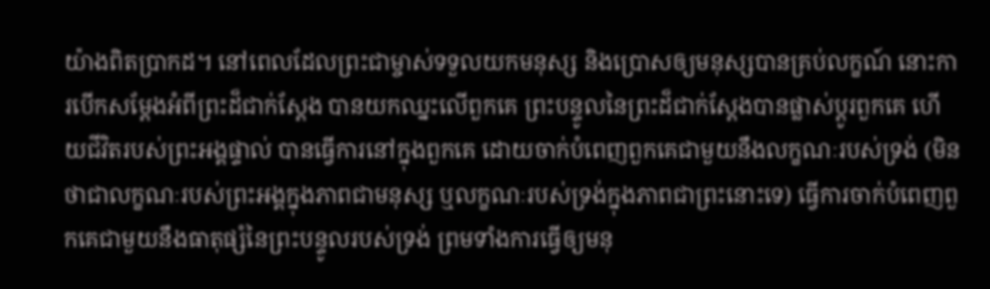យ៉ាងពិតប្រាកដ។ នៅពេលដែលព្រះជាម្ចាស់ទទួលយកមនុស្ស និងប្រោសឲ្យមនុស្សបានគ្រប់លក្ខណ៍ នោះការបើកសម្ដែងអំពីព្រះដ៏ជាក់ស្ដែង បានយកឈ្នះលើពួកគេ ព្រះបន្ទូលនៃព្រះដ៏ជាក់ស្ដែងបានផ្លាស់ប្ដូរពួកគេ ហើយជីវិតរបស់ព្រះអង្គផ្ទាល់ បានធ្វើការនៅក្នុងពួកគេ ដោយចាក់បំពេញពួកគេជាមួយនឹងលក្ខណៈរបស់ទ្រង់ (មិនថាជាលក្ខណៈរបស់ព្រះអង្គក្នុងភាពជាមនុស្ស ឬលក្ខណៈរបស់ទ្រង់ក្នុងភាពជាព្រះនោះទេ) ធ្វើការចាក់បំពេញពួកគេជាមួយនឹងធាតុផ្សំនៃព្រះបន្ទូលរបស់ទ្រង់ ព្រមទាំងការធ្វើឲ្យមនុ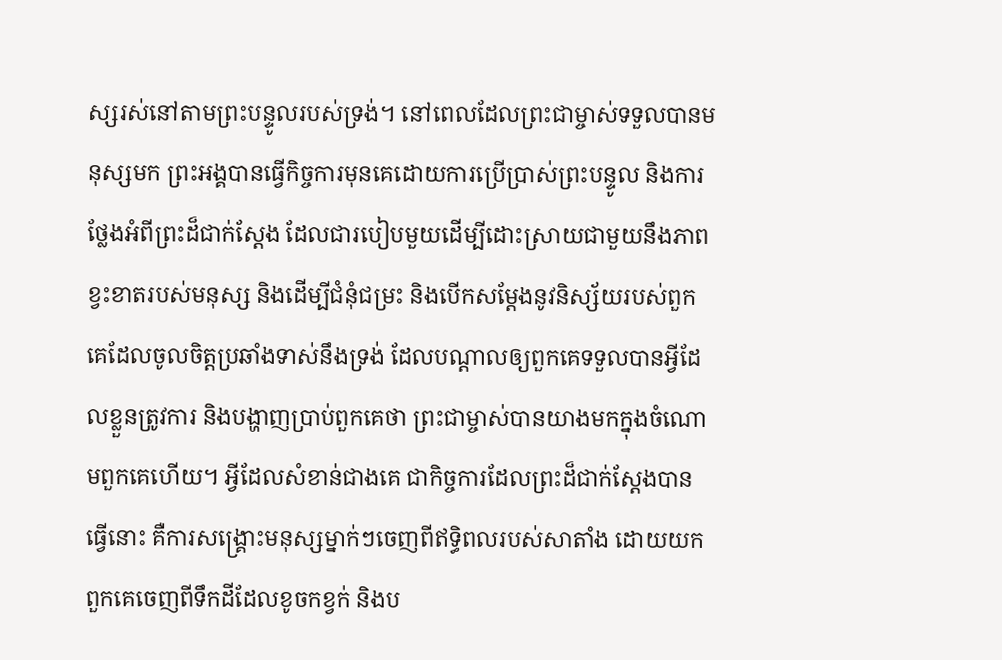ស្សរស់នៅតាមព្រះបន្ទូលរបស់ទ្រង់។ នៅពេលដែលព្រះជាម្ចាស់ទទួលបានមនុស្សមក ព្រះអង្គបានធ្វើកិច្ចការមុនគេដោយការប្រើប្រាស់ព្រះបន្ទូល និងការថ្លែងអំពីព្រះដ៏ជាក់ស្ដែង ដែលជារបៀបមួយដើម្បីដោះស្រាយជាមួយនឹងភាពខ្វះខាតរបស់មនុស្ស និងដើម្បីជំនុំជម្រះ និងបើកសម្ដែងនូវនិស្ស័យរបស់ពួកគេដែលចូលចិត្ដប្រឆាំងទាស់នឹងទ្រង់ ដែលបណ្ដាលឲ្យពួកគេទទួលបានអ្វីដែលខ្លួនត្រូវការ និងបង្ហាញប្រាប់ពួកគេថា ព្រះជាម្ចាស់បានយាងមកក្នុងចំណោមពួកគេហើយ។ អ្វីដែលសំខាន់ជាងគេ ជាកិច្ចការដែលព្រះដ៏ជាក់ស្ដែងបានធ្វើនោះ គឺការសង្គ្រោះមនុស្សម្នាក់ៗចេញពីឥទ្ធិពលរបស់សាតាំង ដោយយកពួកគេចេញពីទឹកដីដែលខូចកខ្វក់ និងប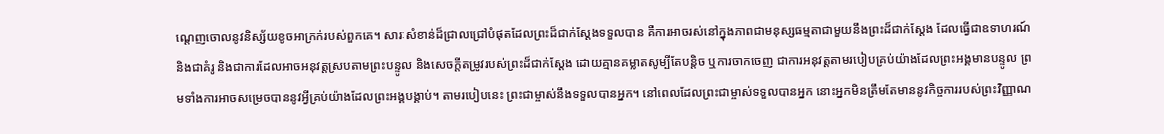ណ្ដេញចោលនូវនិស្ស័យខូចអាក្រក់របស់ពួកគេ។ សារៈសំខាន់ដ៏ជ្រាលជ្រៅបំផុតដែលព្រះដ៏ជាក់ស្ដែងទទួលបាន គឺការអាចរស់នៅក្នុងភាពជាមនុស្សធម្មតាជាមួយនឹងព្រះដ៏ជាក់ស្ដែង ដែលធ្វើជាឧទាហរណ៍ និងជាគំរូ និងជាការដែលអាចអនុវត្ដស្របតាមព្រះបន្ទូល និងសេចក្ដីតម្រូវរបស់ព្រះដ៏ជាក់ស្ដែង ដោយគ្មានគម្លាតសូម្បីតែបន្តិច ឬការចាកចេញ ជាការអនុវត្ដតាមរបៀបគ្រប់យ៉ាងដែលព្រះអង្គមានបន្ទូល ព្រមទាំងការអាចសម្រេចបាននូវអ្វីគ្រប់យ៉ាងដែលព្រះអង្គបង្គាប់។ តាមរបៀបនេះ ព្រះជាម្ចាស់នឹងទទួលបានអ្នក។ នៅពេលដែលព្រះជាម្ចាស់ទទួលបានអ្នក នោះអ្នកមិនត្រឹមតែមាននូវកិច្ចការរបស់ព្រះវិញ្ញាណ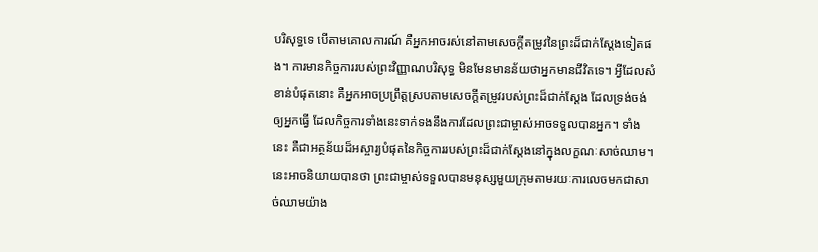បរិសុទ្ធទេ បើតាមគោលការណ៍ គឺអ្នកអាចរស់នៅតាមសេចក្ដីតម្រូវនៃព្រះដ៏ជាក់ស្ដែងទៀតផង។ ការមានកិច្ចការរបស់ព្រះវិញ្ញាណបរិសុទ្ធ មិនមែនមានន័យថាអ្នកមានជីវិតទេ។ អ្វីដែលសំខាន់បំផុតនោះ គឺអ្នកអាចប្រព្រឹត្ដស្របតាមសេចក្ដីតម្រូវរបស់ព្រះដ៏ជាក់ស្ដែង ដែលទ្រង់ចង់ឲ្យអ្នកធ្វើ ដែលកិច្ចការទាំងនេះទាក់ទងនឹងការដែលព្រះជាម្ចាស់អាចទទួលបានអ្នក។ ទាំងនេះ គឺជាអត្ថន័យដ៏អស្ចារ្យបំផុតនៃកិច្ចការរបស់ព្រះដ៏ជាក់ស្ដែងនៅក្នុងលក្ខណៈសាច់ឈាម។ នេះអាចនិយាយបានថា ព្រះជាម្ចាស់ទទួលបានមនុស្សមួយក្រុមតាមរយៈការលេចមកជាសាច់ឈាមយ៉ាង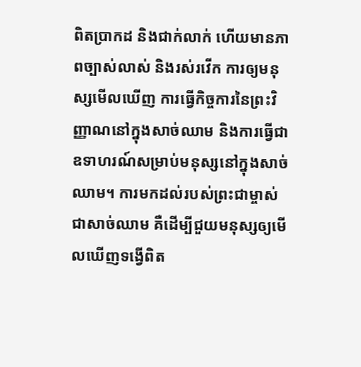ពិតប្រាកដ និងជាក់លាក់ ហើយមានភាពច្បាស់លាស់ និងរស់រវើក ការឲ្យមនុស្សមើលឃើញ ការធ្វើកិច្ចការនៃព្រះវិញ្ញាណនៅក្នុងសាច់ឈាម និងការធ្វើជាឧទាហរណ៍សម្រាប់មនុស្សនៅក្នុងសាច់ឈាម។ ការមកដល់របស់ព្រះជាម្ចាស់ជាសាច់ឈាម គឺដើម្បីជួយមនុស្សឲ្យមើលឃើញទង្វើពិត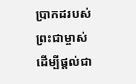ប្រាកដរបស់ព្រះជាម្ចាស់ ដើម្បីផ្ដល់ជា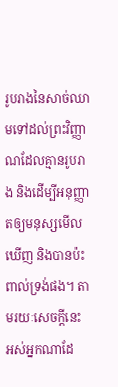រូបរាងនៃសាច់ឈាមទៅដល់ព្រះវិញ្ញាណដែលគ្មានរូបរាង និងដើម្បីអនុញ្ញាតឲ្យមនុស្សមើលឃើញ និងបានប៉ះពាល់ទ្រង់ផង។ តាមរយៈសេចក្ដីនេះ អស់អ្នកណាដែ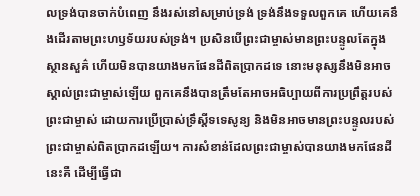លទ្រង់បានចាក់បំពេញ នឹងរស់នៅសម្រាប់ទ្រង់ ទ្រង់នឹងទទួលពួកគេ ហើយគេនឹងដើរតាមព្រះហឫទ័យរបស់ទ្រង់។ ប្រសិនបើព្រះជាម្ចាស់មានព្រះបន្ទូលតែក្នុងស្ថានសួគ៌ ហើយមិនបានយាងមកផែនដីពិតប្រាកដទេ នោះមនុស្សនឹងមិនអាចស្គាល់ព្រះជាម្ចាស់ឡើយ ពួកគេនឹងបានត្រឹមតែអាចអធិប្បាយពីការប្រព្រឹត្ដរបស់ព្រះជាម្ចាស់ ដោយការប្រើប្រាស់ទ្រឹស្ដីទទេសូន្យ និងមិនអាចមានព្រះបន្ទូលរបស់ព្រះជាម្ចាស់ពិតប្រាកដឡើយ។ ការសំខាន់ដែលព្រះជាម្ចាស់បានយាងមកផែនដីនេះគឺ ដើម្បីធ្វើជា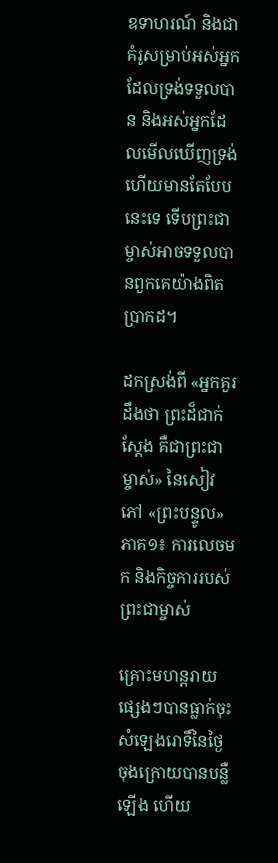ឧទាហរណ៍ និងជាគំរូសម្រាប់អស់អ្នកដែលទ្រង់ទទួលបាន និងអស់អ្នកដែលមើលឃើញទ្រង់ ហើយមានតែបែបនេះទេ ទើបព្រះជាម្ចាស់អាចទទួលបានពួកគេយ៉ាងពិតប្រាកដ។

ដកស្រង់ពី «អ្នកគួរដឹងថា ព្រះដ៏ជាក់ស្ដែង គឺជាព្រះជាម្ចាស់» នៃសៀវភៅ «ព្រះបន្ទូល» ភាគ១៖ ការលេចមក និងកិច្ចការរបស់ព្រះជាម្ចាស់

គ្រោះមហន្តរាយផ្សេងៗបានធ្លាក់ចុះ សំឡេងរោទិ៍នៃថ្ងៃចុងក្រោយបានបន្លឺឡើង ហើយ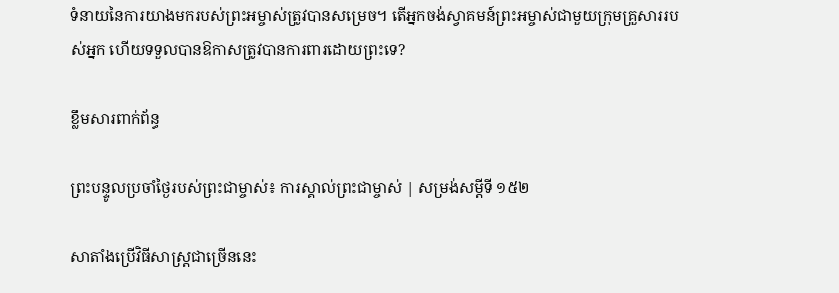ទំនាយនៃការយាងមករបស់ព្រះអម្ចាស់ត្រូវបានសម្រេច។ តើអ្នកចង់ស្វាគមន៍ព្រះអម្ចាស់ជាមួយក្រុមគ្រួសាររបស់អ្នក ហើយទទួលបានឱកាសត្រូវបានការពារដោយព្រះទេ?

ខ្លឹមសារពាក់ព័ន្ធ

ព្រះបន្ទូលប្រចាំថ្ងៃរបស់ព្រះជាម្ចាស់៖ ការស្គាល់ព្រះជាម្ចាស់ | សម្រង់សម្ដីទី ១៥២

សាតាំងប្រើវិធីសាស្ត្រជាច្រើននេះ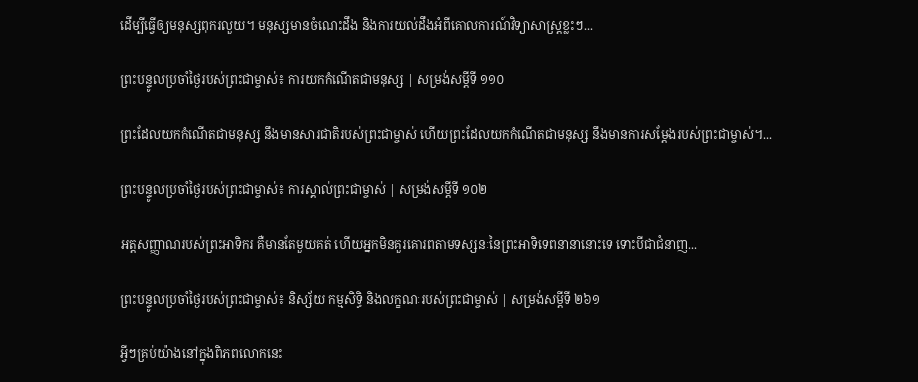ដើម្បីធ្វើឲ្យមនុស្សពុករលួយ។ មនុស្សមានចំណេះដឹង និងការយល់ដឹងអំពីគោលការណ៍វិទ្យាសាស្ត្រខ្លះៗ...

ព្រះបន្ទូលប្រចាំថ្ងៃរបស់ព្រះជាម្ចាស់៖ ការយកកំណើតជាមនុស្ស | សម្រង់សម្ដីទី ១១០

ព្រះដែលយកកំណើតជាមនុស្ស នឹងមានសារជាតិរបស់ព្រះជាម្ចាស់ ហើយព្រះដែលយកកំណើតជាមនុស្ស នឹងមានការសម្ដែងរបស់ព្រះជាម្ចាស់។...

ព្រះបន្ទូលប្រចាំថ្ងៃរបស់ព្រះជាម្ចាស់៖ ការស្គាល់ព្រះជាម្ចាស់ | សម្រង់សម្ដីទី ១០២

អត្តសញ្ញាណរបស់ព្រះអាទិករ គឺមានតែមួយគត់ ហើយអ្នកមិនគួរគោរពតាមទស្សនៈនៃព្រះអាទិទេពនានានោះទេ ទោះបីជាជំនាញ...

ព្រះបន្ទូលប្រចាំថ្ងៃរបស់ព្រះជាម្ចាស់៖ និស្ស័យ កម្មសិទ្ធិ និងលក្ខណៈរបស់ព្រះជាម្ចាស់ | សម្រង់សម្ដីទី ២៦១

អ្វីៗគ្រប់យ៉ាងនៅក្នុងពិភពលោកនេះ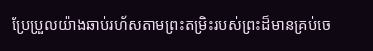ប្រែប្រួលយ៉ាងឆាប់រហ័សតាមព្រះតម្រិះរបស់ព្រះដ៏មានគ្រប់ចេ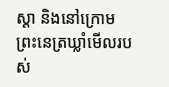ស្ដា និងនៅក្រោមព្រះនេត្រឃ្លាំមើលរបស់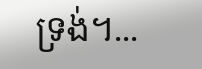ទ្រង់។...